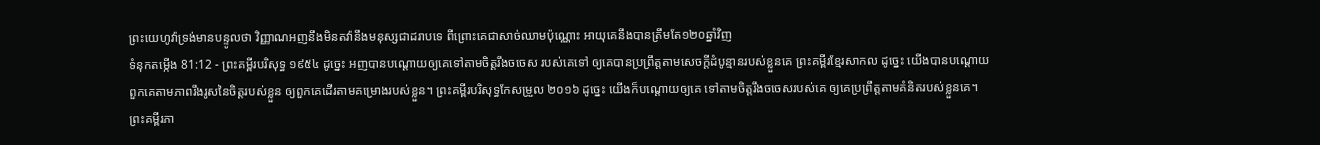ព្រះយេហូវ៉ាទ្រង់មានបន្ទូលថា វិញ្ញាណអញនឹងមិនតវ៉ានឹងមនុស្សជាដរាបទេ ពីព្រោះគេជាសាច់ឈាមប៉ុណ្ណោះ អាយុគេនឹងបានត្រឹមតែ១២០ឆ្នាំវិញ
ទំនុកតម្កើង 81:12 - ព្រះគម្ពីរបរិសុទ្ធ ១៩៥៤ ដូច្នេះ អញបានបណ្តោយឲ្យគេទៅតាមចិត្តរឹងចចេស របស់គេទៅ ឲ្យគេបានប្រព្រឹត្តតាមសេចក្ដីដំបូន្មានរបស់ខ្លួនគេ ព្រះគម្ពីរខ្មែរសាកល ដូច្នេះ យើងបានបណ្ដោយពួកគេតាមភាពរឹងរូសនៃចិត្តរបស់ខ្លួន ឲ្យពួកគេដើរតាមគម្រោងរបស់ខ្លួន។ ព្រះគម្ពីរបរិសុទ្ធកែសម្រួល ២០១៦ ដូច្នេះ យើងក៏បណ្ដោយឲ្យគេ ទៅតាមចិត្តរឹងចចេសរបស់គេ ឲ្យគេប្រព្រឹត្តតាមគំនិតរបស់ខ្លួនគេ។ ព្រះគម្ពីរភា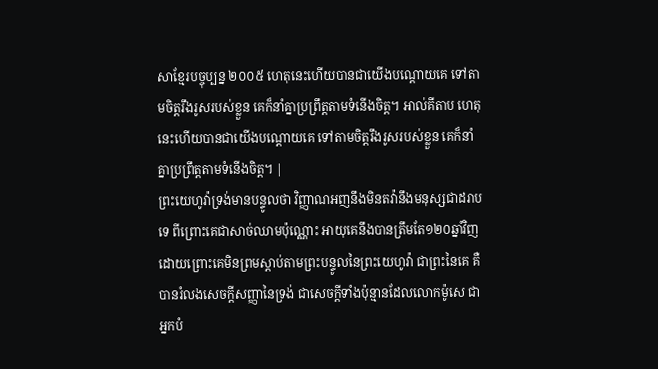សាខ្មែរបច្ចុប្បន្ន ២០០៥ ហេតុនេះហើយបានជាយើងបណ្ដោយគេ ទៅតាមចិត្តរឹងរូសរបស់ខ្លួន គេក៏នាំគ្នាប្រព្រឹត្តតាមទំនើងចិត្ត។ អាល់គីតាប ហេតុនេះហើយបានជាយើងបណ្ដោយគេ ទៅតាមចិត្តរឹងរូសរបស់ខ្លួន គេក៏នាំគ្នាប្រព្រឹត្តតាមទំនើងចិត្ត។ |
ព្រះយេហូវ៉ាទ្រង់មានបន្ទូលថា វិញ្ញាណអញនឹងមិនតវ៉ានឹងមនុស្សជាដរាបទេ ពីព្រោះគេជាសាច់ឈាមប៉ុណ្ណោះ អាយុគេនឹងបានត្រឹមតែ១២០ឆ្នាំវិញ
ដោយព្រោះគេមិនព្រមស្តាប់តាមព្រះបន្ទូលនៃព្រះយេហូវ៉ា ជាព្រះនៃគេ គឺបានរំលងសេចក្ដីសញ្ញានៃទ្រង់ ជាសេចក្ដីទាំងប៉ុន្មានដែលលោកម៉ូសេ ជាអ្នកបំ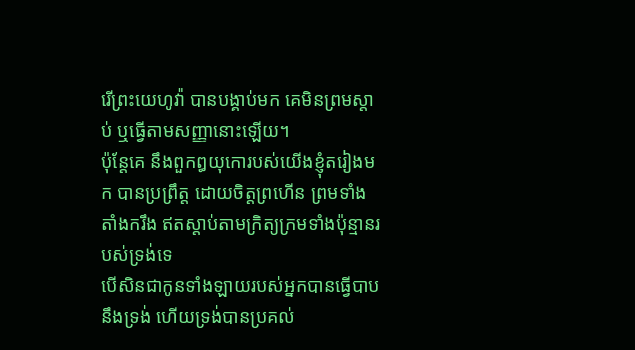រើព្រះយេហូវ៉ា បានបង្គាប់មក គេមិនព្រមស្តាប់ ឬធ្វើតាមសញ្ញានោះឡើយ។
ប៉ុន្តែគេ នឹងពួកឰយុកោរបស់យើងខ្ញុំតរៀងមក បានប្រព្រឹត្ត ដោយចិត្តព្រហើន ព្រមទាំងតាំងករឹង ឥតស្តាប់តាមក្រិត្យក្រមទាំងប៉ុន្មានរបស់ទ្រង់ទេ
បើសិនជាកូនទាំងឡាយរបស់អ្នកបានធ្វើបាបនឹងទ្រង់ ហើយទ្រង់បានប្រគល់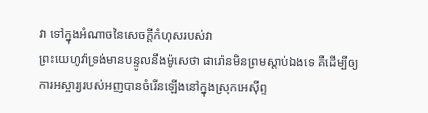វា ទៅក្នុងអំណាចនៃសេចក្ដីកំហុសរបស់វា
ព្រះយេហូវ៉ាទ្រង់មានបន្ទូលនឹងម៉ូសេថា ផារ៉ោនមិនព្រមស្តាប់ឯងទេ គឺដើម្បីឲ្យការអស្ចារ្យរបស់អញបានចំរើនឡើងនៅក្នុងស្រុកអេស៊ីព្ទ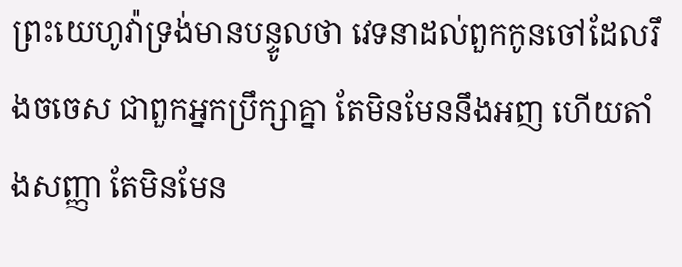ព្រះយេហូវ៉ាទ្រង់មានបន្ទូលថា វេទនាដល់ពួកកូនចៅដែលរឹងចចេស ជាពួកអ្នកប្រឹក្សាគ្នា តែមិនមែននឹងអញ ហើយតាំងសញ្ញា តែមិនមែន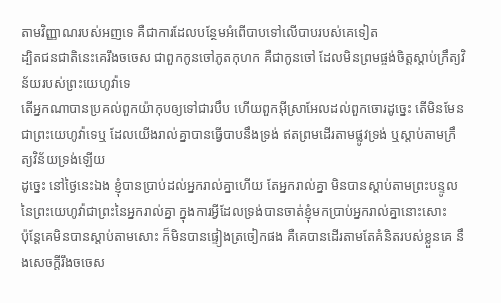តាមវិញ្ញាណរបស់អញទេ គឺជាការដែលបន្ថែមអំពើបាបទៅលើបាបរបស់គេទៀត
ដ្បិតជនជាតិនេះគេរឹងចចេស ជាពួកកូនចៅភូតកុហក គឺជាកូនចៅ ដែលមិនព្រមផ្ចង់ចិត្តស្តាប់ក្រឹត្យវិន័យរបស់ព្រះយេហូវ៉ាទេ
តើអ្នកណាបានប្រគល់ពួកយ៉ាកុបឲ្យទៅជារបឹប ហើយពួកអ៊ីស្រាអែលដល់ពួកចោរដូច្នេះ តើមិនមែនជាព្រះយេហូវ៉ាទេឬ ដែលយើងរាល់គ្នាបានធ្វើបាបនឹងទ្រង់ ឥតព្រមដើរតាមផ្លូវទ្រង់ ឬស្តាប់តាមក្រឹត្យវិន័យទ្រង់ឡើយ
ដូច្នេះ នៅថ្ងៃនេះឯង ខ្ញុំបានប្រាប់ដល់អ្នករាល់គ្នាហើយ តែអ្នករាល់គ្នា មិនបានស្តាប់តាមព្រះបន្ទូលនៃព្រះយេហូវ៉ាជាព្រះនៃអ្នករាល់គ្នា ក្នុងការអ្វីដែលទ្រង់បានចាត់ខ្ញុំមកប្រាប់អ្នករាល់គ្នានោះសោះ
ប៉ុន្តែគេមិនបានស្តាប់តាមសោះ ក៏មិនបានផ្ទៀងត្រចៀកផង គឺគេបានដើរតាមតែគំនិតរបស់ខ្លួនគេ នឹងសេចក្ដីរឹងចចេស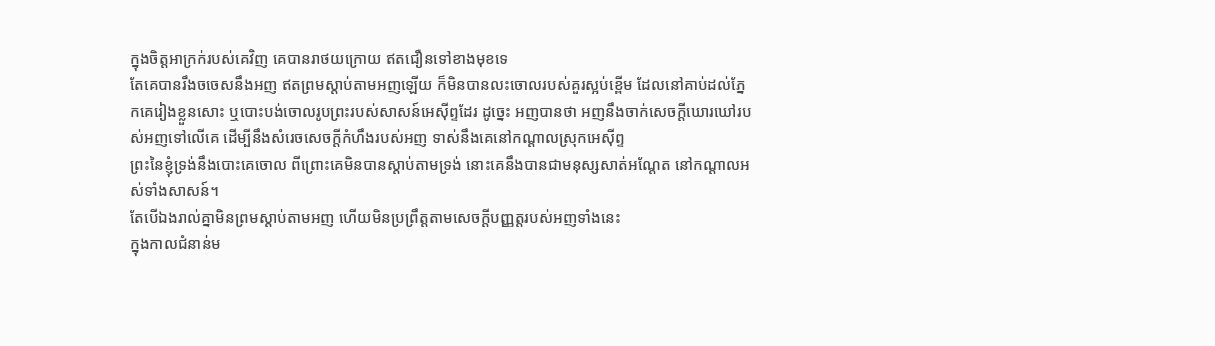ក្នុងចិត្តអាក្រក់របស់គេវិញ គេបានរាថយក្រោយ ឥតជឿនទៅខាងមុខទេ
តែគេបានរឹងចចេសនឹងអញ ឥតព្រមស្តាប់តាមអញឡើយ ក៏មិនបានលះចោលរបស់គួរស្អប់ខ្ពើម ដែលនៅគាប់ដល់ភ្នែកគេរៀងខ្លួនសោះ ឬបោះបង់ចោលរូបព្រះរបស់សាសន៍អេស៊ីព្ទដែរ ដូច្នេះ អញបានថា អញនឹងចាក់សេចក្ដីឃោរឃៅរបស់អញទៅលើគេ ដើម្បីនឹងសំរេចសេចក្ដីកំហឹងរបស់អញ ទាស់នឹងគេនៅកណ្តាលស្រុកអេស៊ីព្ទ
ព្រះនៃខ្ញុំទ្រង់នឹងបោះគេចោល ពីព្រោះគេមិនបានស្តាប់តាមទ្រង់ នោះគេនឹងបានជាមនុស្សសាត់អណ្តែត នៅកណ្តាលអស់ទាំងសាសន៍។
តែបើឯងរាល់គ្នាមិនព្រមស្តាប់តាមអញ ហើយមិនប្រព្រឹត្តតាមសេចក្ដីបញ្ញត្តរបស់អញទាំងនេះ
ក្នុងកាលជំនាន់ម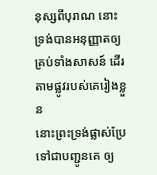នុស្សពីបុរាណ នោះទ្រង់បានអនុញ្ញាតឲ្យគ្រប់ទាំងសាសន៍ ដើរតាមផ្លូវរបស់គេរៀងខ្លួន
នោះព្រះទ្រង់ផ្លាស់ប្រែទៅជាបញ្ជូនគេ ឲ្យ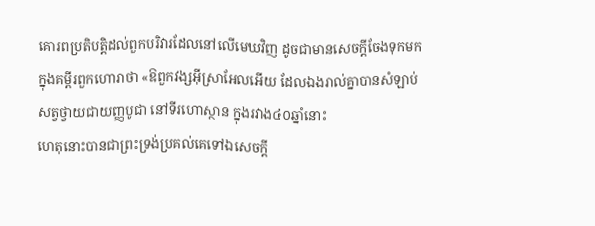គោរពប្រតិបត្តិដល់ពួកបរិវារដែលនៅលើមេឃវិញ ដូចជាមានសេចក្ដីចែងទុកមក ក្នុងគម្ពីរពួកហោរាថា «ឱពួកវង្សអ៊ីស្រាអែលអើយ ដែលឯងរាល់គ្នាបានសំឡាប់សត្វថ្វាយជាយញ្ញបូជា នៅទីរហោស្ថាន ក្នុងរវាង៤០ឆ្នាំនោះ
ហេតុនោះបានជាព្រះទ្រង់ប្រគល់គេទៅឯសេចក្ដី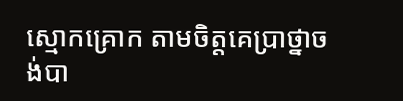ស្មោកគ្រោក តាមចិត្តគេប្រាថ្នាចង់បា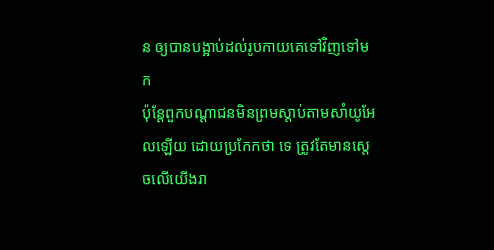ន ឲ្យបានបង្អាប់ដល់រូបកាយគេទៅវិញទៅមក
ប៉ុន្តែពួកបណ្តាជនមិនព្រមស្តាប់តាមសាំយូអែលឡើយ ដោយប្រកែកថា ទេ ត្រូវតែមានស្តេចលើយើងរា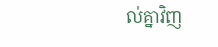ល់គ្នាវិញ